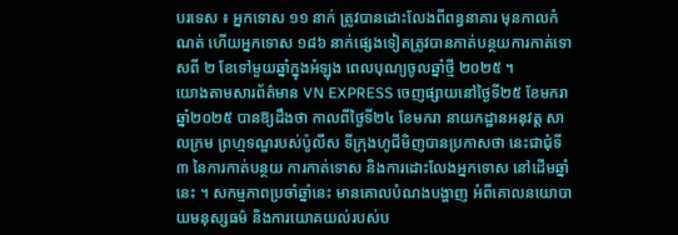បរទេស ៖ អ្នកទោស ១១ នាក់ ត្រូវបានដោះលែងពីពន្ធនាគារ មុនកាលកំណត់ ហើយអ្នកទោស ១៨៦ នាក់ផ្សេងទៀតត្រូវបានកាត់បន្ថយការកាត់ទោសពី ២ ខែទៅមួយឆ្នាំក្នុងអំឡុង ពេលបុណ្យចូលឆ្នាំថ្មី ២០២៥ ។
យោងតាមសារព័ត៌មាន VN EXPRESS ចេញផ្សាយនៅថ្ងៃទី២៥ ខែមករា ឆ្នាំ២០២៥ បានឱ្យដឹងថា កាលពីថ្ងៃទី២៤ ខែមករា នាយកដ្ឋានអនុវត្ត សាលក្រម ព្រហ្មទណ្ឌរបស់ប៉ូលីស ទីក្រុងហូជីមិញបានប្រកាសថា នេះជាជុំទី ៣ នៃការកាត់បន្ថយ ការកាត់ទោស និងការដោះលែងអ្នកទោស នៅដើមឆ្នាំនេះ ។ សកម្មភាពប្រចាំឆ្នាំនេះ មានគោលបំណងបង្ហាញ អំពីគោលនយោបាយមនុស្សធម៌ និងការយោគយល់របស់ប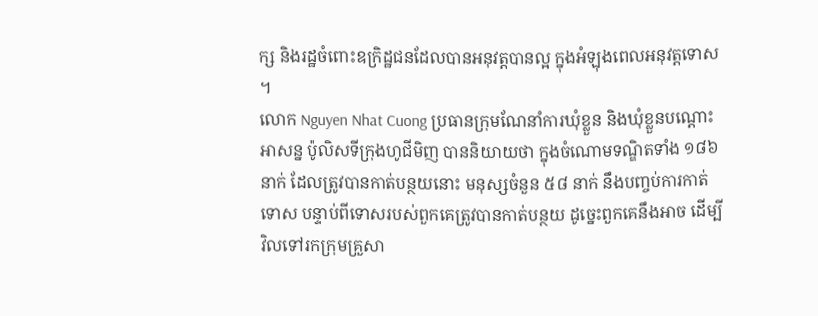ក្ស និងរដ្ឋចំពោះឧក្រិដ្ឋជនដែលបានអនុវត្តបានល្អ ក្នុងអំឡុងពេលអនុវត្តទោស ។
លោក Nguyen Nhat Cuong ប្រធានក្រុមណែនាំការឃុំខ្លួន និងឃុំខ្លួនបណ្តោះអាសន្ន ប៉ូលិសទីក្រុងហូជីមិញ បាននិយាយថា ក្នុងចំណោមទណ្ឌិតទាំង ១៨៦ នាក់ ដែលត្រូវបានកាត់បន្ថយនោះ មនុស្សចំនួន ៥៨ នាក់ នឹងបញ្ចប់ការកាត់ទោស បន្ទាប់ពីទោសរបស់ពួកគេត្រូវបានកាត់បន្ថយ ដូច្នេះពួកគេនឹងអាច ដើម្បីវិលទៅរកក្រុមគ្រួសា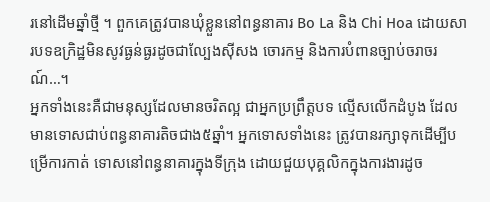រនៅដើមឆ្នាំថ្មី ។ ពួកគេត្រូវបានឃុំខ្លួននៅពន្ធនាគារ Bo La និង Chi Hoa ដោយសារបទឧក្រិដ្ឋមិនសូវធ្ងន់ធ្ងរដូចជាល្បែងស៊ីសង ចោរកម្ម និងការបំពានច្បាប់ចរាចរណ៍…។
អ្នកទាំងនេះគឺជាមនុស្សដែលមានចរិតល្អ ជាអ្នកប្រព្រឹត្តបទ ល្មើសលើកដំបូង ដែលមានទោសជាប់ពន្ធនាគារតិចជាង៥ឆ្នាំ។ អ្នកទោសទាំងនេះ ត្រូវបានរក្សាទុកដើម្បីបម្រើការកាត់ ទោសនៅពន្ធនាគារក្នុងទីក្រុង ដោយជួយបុគ្គលិកក្នុងការងារដូច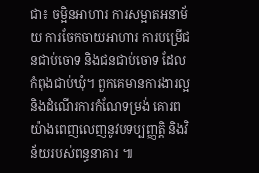ជា៖ ចម្អិនអាហារ ការសម្អាតអនាម័យ ការចែកចាយអាហារ ការបម្រើជនជាប់ចោទ និងជនជាប់ចោទ ដែលកំពុងជាប់ឃុំ។ ពួកគេមានការងារល្អ និងដំណើរការកំណែទម្រង់ គោរពយ៉ាងពេញលេញនូវបទប្បញ្ញត្តិ និងវិន័យរបស់ពន្ធនាគារ ៕